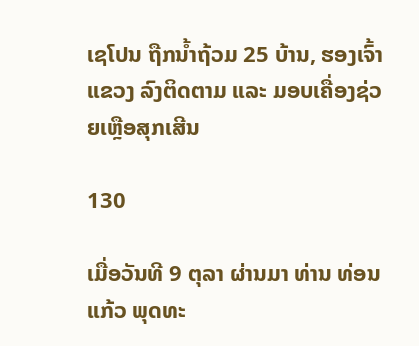ເຊໂປນ ຖືກນ້ຳຖ້ວມ 25 ບ້ານ, ຮອງເຈົ້າແຂວງ ລົງຕິດຕາມ ແລະ ມອບເຄື່ອງຊ່ວຍເຫຼືອສຸກເສີນ

130

ເມື່ອວັນທີ 9 ຕຸລາ ຜ່ານມາ ທ່ານ ທ່ອນແກ້ວ ພຸດທະ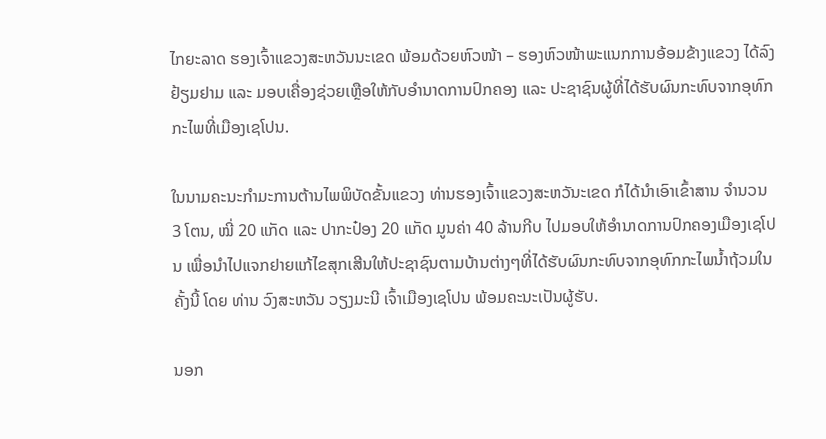ໄກຍະລາດ ຮອງເຈົ້າແຂວງສະຫວັນນະເຂດ ພ້ອມດ້ວຍຫົວໜ້າ – ຮອງຫົວໜ້າພະແນກການອ້ອມຂ້າງແຂວງ ໄດ້ລົງຢ້ຽມຢາມ ແລະ ມອບເຄື່ອງຊ່ວຍເຫຼືອໃຫ້ກັບອຳນາດການປົກຄອງ ແລະ ປະຊາຊົນຜູ້ທີ່ໄດ້ຮັບຜົນກະທົບຈາກອຸທົກກະໄພທີ່ເມືອງເຊໂປນ.

ໃນນາມຄະນະກໍາມະການຕ້ານໄພພິບັດຂັ້ນແຂວງ ທ່ານຮອງເຈົ້າແຂວງສະຫວັນະເຂດ ກໍໄດ້ນຳເອົາເຂົ້າສານ ຈຳນວນ 3 ໂຕນ, ໝີ່ 20 ແກັດ ແລະ ປາກະປ໋ອງ 20 ແກັດ ມູນຄ່າ 40 ລ້ານກີບ ໄປມອບໃຫ້ອຳນາດການປົກຄອງເມືອງເຊໂປນ ເພື່ອນຳໄປແຈກຢາຍແກ້ໄຂສຸກເສີນໃຫ້ປະຊາຊົນຕາມບ້ານຕ່າງໆທີ່ໄດ້ຮັບຜົນກະທົບຈາກອຸທົກກະໄພນ້ຳຖ້ວມໃນຄັ້ງນີ້ ໂດຍ ທ່ານ ວົງສະຫວັນ ວຽງມະນີ ເຈົ້າເມືອງເຊໂປນ ພ້ອມຄະນະເປັນຜູ້ຮັບ.

ນອກ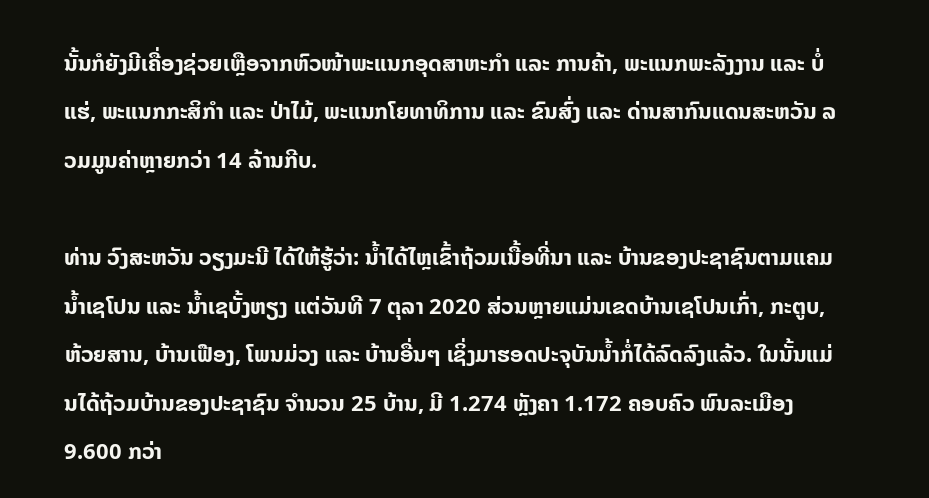ນັ້ນກໍຍັງມີເຄື່ອງຊ່ວຍເຫຼືອຈາກຫົວໜ້າພະແນກອຸດສາຫະກຳ ແລະ ການຄ້າ, ພະແນກພະລັງງານ ແລະ ບໍ່ແຮ່, ພະແນກກະສິກຳ ແລະ ປ່າໄມ້, ພະແນກໂຍທາທິການ ແລະ ຂົນສົ່ງ ແລະ ດ່ານສາກົນແດນສະຫວັນ ລວມມູນຄ່າຫຼາຍກວ່າ 14 ລ້ານກີບ.

ທ່ານ ວົງສະຫວັນ ວຽງມະນີ ໄດ້ໃຫ້ຮູ້ວ່າ: ນ້ຳໄດ້ໄຫຼເຂົ້າຖ້ວມເນື້ອທີ່ນາ ແລະ ບ້ານຂອງປະຊາຊົນຕາມແຄມນ້ຳເຊໂປນ ແລະ ນ້ຳເຊບັ້ງຫຽງ ແຕ່ວັນທີ 7 ຕຸລາ 2020 ສ່ວນຫຼາຍແມ່ນເຂດບ້ານເຊໂປນເກົ່າ, ກະຕູບ, ຫ້ວຍສານ, ບ້ານເຟືອງ, ໂພນມ່ວງ ແລະ ບ້ານອື່ນໆ ເຊິ່ງມາຮອດປະຈຸບັນນ້ຳກໍ່ໄດ້ລົດລົງແລ້ວ. ໃນນັ້ນແມ່ນໄດ້ຖ້ວມບ້ານຂອງປະຊາຊົນ ຈໍານວນ 25 ບ້ານ, ມີ 1.274 ຫຼັງຄາ 1.172 ຄອບຄົວ ພົນລະເມືອງ 9.600 ກວ່າ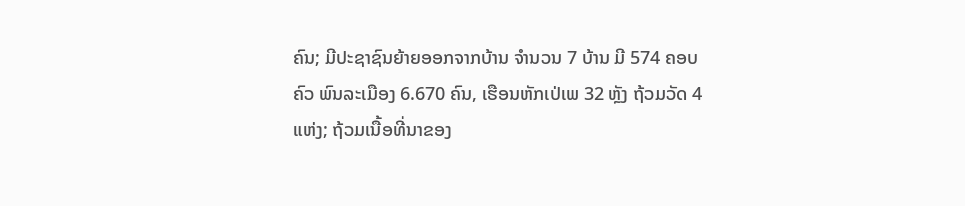ຄົນ; ມີປະຊາຊົນຍ້າຍອອກຈາກບ້ານ ຈໍານວນ 7 ບ້ານ ມີ 574 ຄອບຄົວ ພົນລະເມືອງ 6.670 ຄົນ, ເຮືອນຫັກເປ່ເພ 32 ຫຼັງ ຖ້ວມວັດ 4 ແຫ່ງ; ຖ້ວມເນື້ອທີ່ນາຂອງ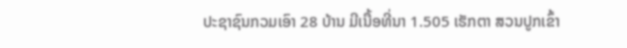ປະຊາຊົນກວມເອົາ 28 ບ້ານ ມີເນື້ອທີ່ນາ 1.505 ເຮັກຕາ ສວນປູກເຂົ້າ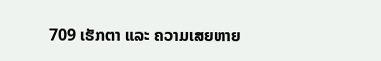709 ເຮັກຕາ ແລະ ຄວາມເສຍຫາຍ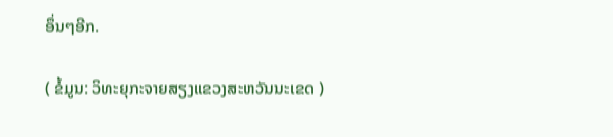ອຶ່ນໆອີກ.

( ຂໍ້ມູນ: ວິທະຍຸກະຈາຍສຽງແຂວງສະຫວັນນະເຂດ )